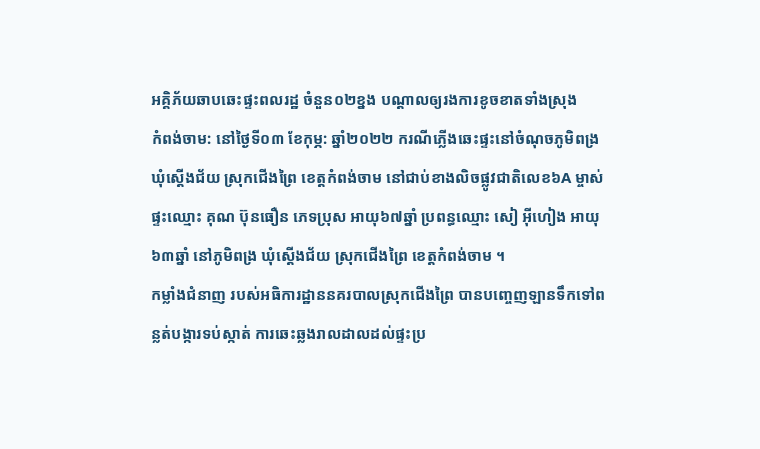អគ្គិភ័យឆាបឆេះផ្ទះពលរដ្ឋ ចំនួន០២ខ្នង បណ្តាលឲ្យរងការខូចខាតទាំងស្រុង
កំពង់ចាម: នៅថ្ងៃទី០៣ ខែកុម្ភ: ឆ្នាំ២០២២ ករណីភ្លើងឆេះផ្ទះនៅចំណុចភូមិពង្រ ឃុំស្ដើងជ័យ ស្រុកជើងព្រៃ ខេត្តកំពង់ចាម នៅជាប់ខាងលិចផ្លូវជាតិលេខ៦A ម្ចាស់ផ្ទះឈ្មោះ គុណ ប៊ុនធឿន ភេទប្រុស អាយុ៦៧ឆ្នាំ ប្រពន្ធឈ្មោះ សៀ អ៊ីហៀង អាយុ ៦៣ឆ្នាំ នៅភូមិពង្រ ឃុំស្ដើងជ័យ ស្រុកជើងព្រៃ ខេត្តកំពង់ចាម ។
កម្លាំងជំនាញ របស់អធិការដ្ឋាននគរបាលស្រុកជើងព្រៃ បានបញ្ចេញឡានទឹកទៅពន្លត់បង្ការទប់ស្កាត់ ការឆេះឆ្លងរាលដាលដល់ផ្ទះប្រ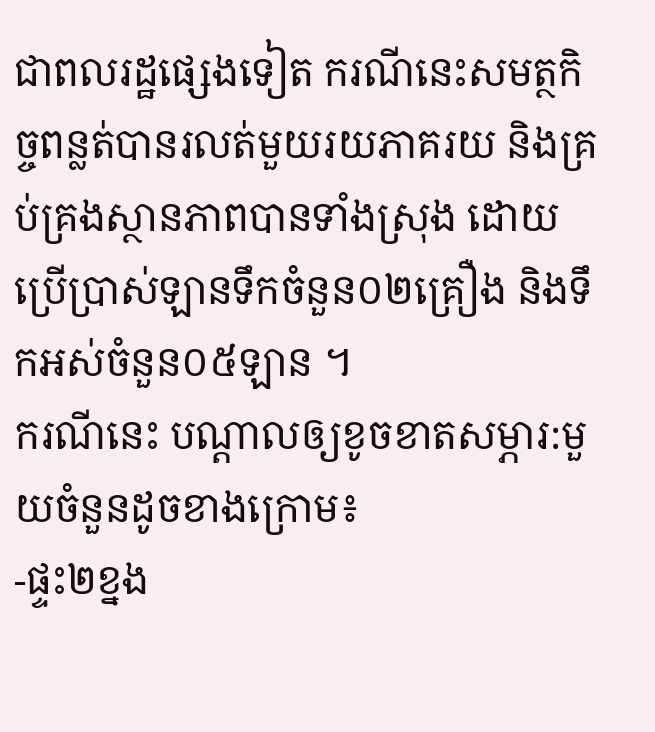ជាពលរដ្ឋផ្សេងទៀត ករណីនេះសមត្ថកិច្ចពន្លត់បានរលត់មួយរយភាគរយ និងគ្រប់គ្រងស្ថានភាពបានទាំងស្រុង ដោយប្រើប្រាស់ឡានទឹកចំនួន០២គ្រឿង និងទឹកអស់ចំនួន០៥ឡាន ។
ករណីនេះ បណ្តាលឲ្យខូចខាតសម្ភារ:មួយចំនួនដូចខាងក្រោម៖
-ផ្ទះ២ខ្នង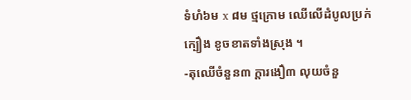ទំហំ៦ម x ៨ម ថ្មក្រោម ឈើលើដំបូលប្រក់ក្បឿង ខូចខាតទាំងស្រុង ។
-តុឈើចំនួន៣ ក្ដារងឿ៣ លុយចំនួ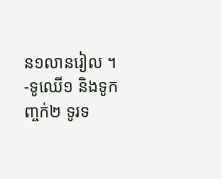ន១លានរៀល ។
-ទូឈើ១ និងទូកញ្ចក់២ ទូរទ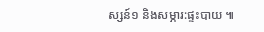ស្សន៍១ និងសម្ភារ:ផ្ទះបាយ ៕